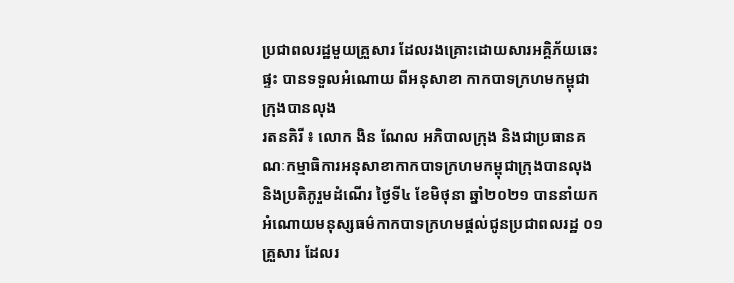ប្រជាពលរដ្ឋមួយគ្រួសារ ដែលរងគ្រោះដោយសារអគ្គិភ័យឆេះផ្ទះ បានទទួលអំណោយ ពីអនុសាខា កាកបាទក្រហមកម្ពុជាក្រុងបានលុង
រតនគិរី ៖ លោក ងិន ណែល អភិបាលក្រុង និងជាប្រធានគណៈកម្មាធិការអនុសាខាកាកបាទក្រហមកម្ពុជាក្រុងបានលុង និងប្រតិភូរួមដំណើរ ថ្ងៃទី៤ ខែមិថុនា ឆ្នាំ២០២១ បាននាំយកអំណោយមនុស្សធម៌កាកបាទក្រហមផ្តល់ជូនប្រជាពលរដ្ឋ ០១គ្រួសារ ដែលរ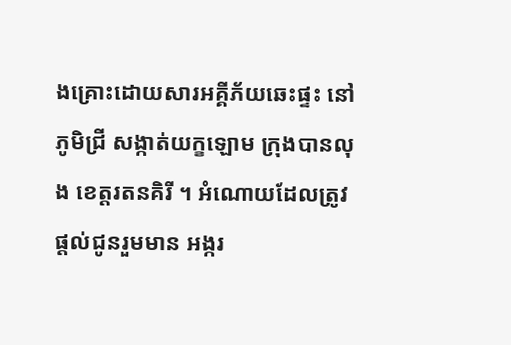ងគ្រោះដោយសារអគ្គីភ័យឆេះផ្ទះ នៅភូមិជ្រី សង្កាត់យក្ខឡោម ក្រុងបានលុង ខេត្តរតនគិរី ។ អំណោយដែលត្រូវផ្តល់ជូនរួមមាន អង្ករ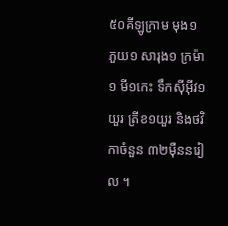៥០គីឡូក្រាម មុង១ ភួយ១ សារុង១ ក្រម៉ា១ មី១កេះ ទឹកស៊ីអ៊ីវ១យួរ ត្រីខ១យួរ និងថវិកាចំនួន ៣២ម៉ឺននរៀល ។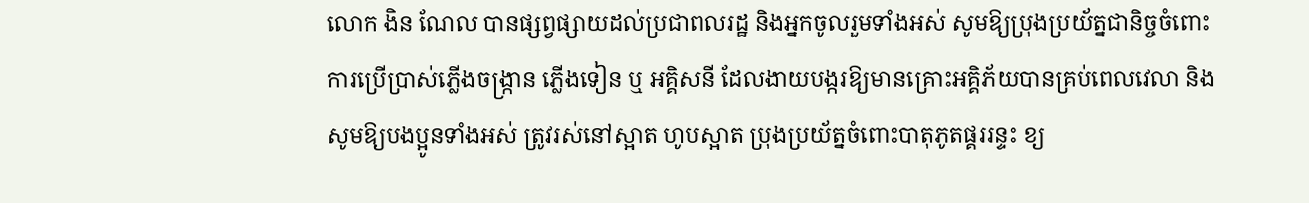លោក ងិន ណែល បានផ្សព្វផ្សាយដល់ប្រជាពលរដ្ឋ និងអ្នកចូលរួមទាំងអស់ សូមឱ្យប្រុងប្រយ័ត្នជានិច្ចចំពោះការប្រើប្រាស់ភ្លើងចង្ក្រាន ភ្លើងទៀន ឬ អគ្គិសនី ដែលងាយបង្ករឱ្យមានគ្រោះអគ្គិភ័យបានគ្រប់ពេលវេលា និងសូមឱ្យបងប្អូនទាំងអស់ ត្រូវរស់នៅស្អាត ហូបស្អាត ប្រុងប្រយ័ត្នចំពោះបាតុភូតផ្គររន្ទះ ខ្យ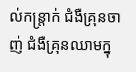ល់កន្ត្រាក់ ជំងឺគ្រុនចាញ់ ជំងឺគ្រុនឈាមក្នុ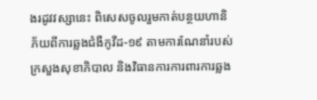ងរដូវវស្សានេះ ពិសេសចូលរួមកាត់បន្ថយហានិភ័យពីការឆ្លងជំងឺកូវីដ-១៩ តាមការណែនាំរបស់ ក្រសួងសុខាភិបាល និងវិធានការការពារការឆ្លង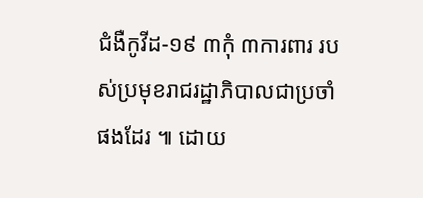ជំងឺកូវីដ-១៩ ៣កុំ ៣ការពារ របស់ប្រមុខរាជរដ្ឋាភិបាលជាប្រចាំផងដែរ ៕ ដោយ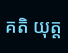គតិ យុត្ត